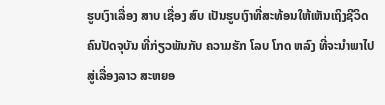ຮູບເງົາເລື່ອງ ສາບ ເຊື່ອງ ສົບ ເປັນຮູບເງົາທີ່ສະທ້ອນໃຫ້ເຫັນເຖິງຊີວິດຄົນປັດຈຸບັນ ທີ່ກ່ຽວພັນກັບ ຄວາມຮັກ ໂລບ ໂກດ ຫລົງ ທີ່ຈະນຳພາໄປສູ່ເລື່ອງລາວ ສະຫຍອ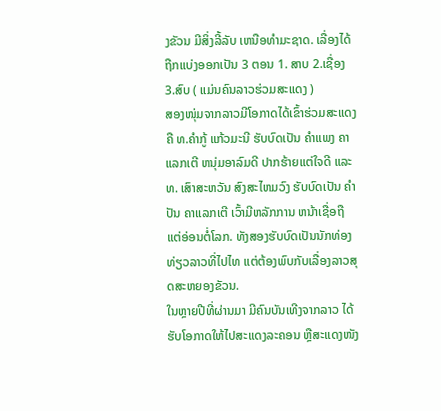ງຂັວນ ມີສິ່ງລີ້ລັບ ເຫນືອທຳມະຊາດ. ເລື່ອງໄດ້ຖືກແບ່ງອອກເປັນ 3 ຕອນ 1. ສາບ 2.ເຊື່ອງ 3.ສົບ ( ແມ່ນຄົນລາວຮ່ວມສະແດງ )
ສອງໜຸ່ມຈາກລາວມີໂອກາດໄດ້ເຂົ້າຮ່ວມສະແດງ ຄື ທ.ຄຳກູ້ ແກ້ວມະນີ ຮັບບົດເປັນ ຄຳແພງ ຄາແລກເຕີ ຫນຸ່ມອາລົມດີ ປາກຮ້າຍແຕ່ໃຈດີ ແລະ ທ. ເສົາສະຫວັນ ສົງສະໄຫມວົງ ຮັບບົດເປັນ ຄຳປັນ ຄາແລກເຕີ ເວົ້າມີຫລັກການ ຫນ້າເຊື່ອຖື ແຕ່ອ່ອນຕໍ່ໂລກ. ທັງສອງຮັບບົດເປັນນັກທ່ອງທ່ຽວລາວທີ່ໄປໄທ ແຕ່ຕ້ອງພົບກັບເລື່ອງລາວສຸດສະຫຍອງຂັວນ.
ໃນຫຼາຍປີທີ່ຜ່ານມາ ມີຄົນບັນເທີງຈາກລາວ ໄດ້ຮັບໂອກາດໃຫ້ໄປສະແດງລະຄອນ ຫຼືສະແດງໜັງ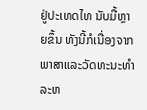ຢູ່ປະເທດໄທ ນັບມື້ຫຼາຍຂຶ້ນ ທັງນີ້ກໍເນື່ອງຈາກພາສາແລະວັດທະນະທຳລະຫ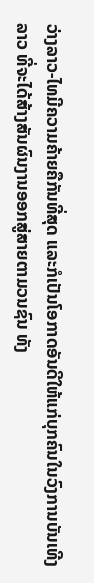ວ່າງລາວ-ໄທມີຄວາມຄ້າຍຄືກັນທີ່ສຸດ ແລະກໍເປັນໂອກາດອັນດີໃຫ້ແກ່ບຸກຄົນໃນວົງການບັນເທີງລາວ ທີ່ຈະໄດ້ສ້າງສັນຜົນງານອອກສູ່ສາຍຕາມວນຊົນ ທັງ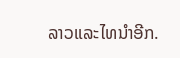ລາວແລະໄທນຳອີກ.